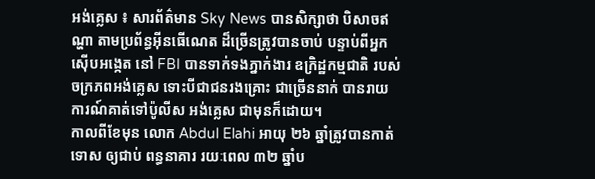អង់គ្លេស ៖ សារព័ត៌មាន Sky News បានសិក្សាថា បិសាចឥណ្ហា តាមប្រព័ន្ធអ៊ីនធើណេត ដ៏ច្រើនត្រូវបានចាប់ បន្ទាប់ពីអ្នកស៊ើបអង្កេត នៅ FBI បានទាក់ទងភ្នាក់ងារ ឧក្រិដ្ឋកម្មជាតិ របស់ចក្រភពអង់គ្លេស ទោះបីជាជនរងគ្រោះ ជាច្រើននាក់ បានរាយការណ៍គាត់ទៅប៉ូលីស អង់គ្លេស ជាមុនក៏ដោយ។
កាលពីខែមុន លោក Abdul Elahi អាយុ ២៦ ឆ្នាំត្រូវបានកាត់ទោស ឲ្យជាប់ ពន្ធនាគារ រយៈពេល ៣២ ឆ្នាំប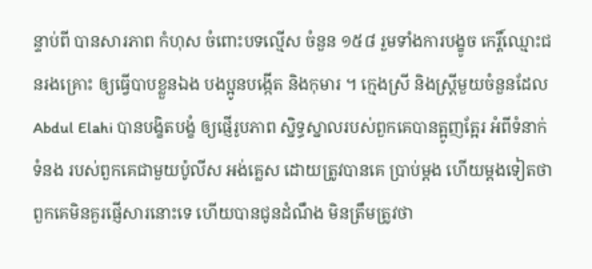ន្ទាប់ពី បានសារភាព កំហុស ចំពោះបទល្មើស ចំនួន ១៥៨ រួមទាំងការបង្ខូច កេរ្តិ៍ឈ្មោះជនរងគ្រោះ ឲ្យធ្វើបាបខ្លួនឯង បងប្អូនបង្កើត និងកុមារ ។ ក្មេងស្រី និងស្ត្រីមួយចំនួនដែល Abdul Elahi បានបង្ខិតបង្ខំ ឲ្យផ្ញើរូបភាព ស្និទ្ធស្នាលរបស់ពួកគេបានត្អូញត្អែរ អំពីទំនាក់ទំនង របស់ពួកគេជាមួយប៉ូលីស អង់គ្លេស ដោយត្រូវបានគេ ប្រាប់ម្តង ហើយម្តងទៀតថា ពួកគេមិនគួរផ្ញើសារនោះទេ ហើយបានជូនដំណឹង មិនត្រឹមត្រូវថា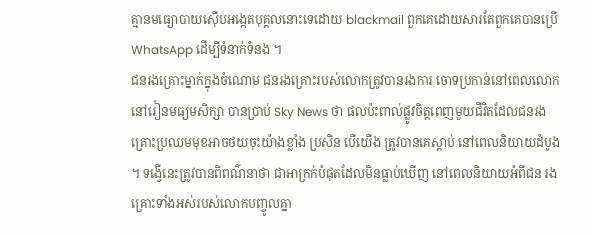គ្មានមធ្យោបាយស៊ើបអង្កេតបុគ្គលនោះទេដោយ blackmail ពួកគេដោយសារតែពួកគេបានប្រើ WhatsApp ដើម្បីទំនាក់ទំនង ។
ជនរងគ្រោះម្នាក់ក្នុងចំណោម ជនរងគ្រោះរបស់លោកត្រូវបានរងការ ចោទប្រកាន់នៅពេលលោក នៅរៀនមធ្យមសិក្សា បានប្រាប់ Sky News ថា ផលប៉ះពាល់ផ្លូវចិត្តពេញមួយជីវិតដែលជនរងគ្រោះប្រឈមមុខអាចថយចុះយ៉ាងខ្លាំង ប្រសិន បើយើង ត្រូវបានគេស្តាប់ នៅពេលនិយាយដំបូង ។ ទង្វើនេះត្រូវបានពិពណ៌នាថា ជាអាក្រក់បំផុតដែលមិនធ្លាប់ឃើញ នៅពេលនិយាយអំពីជន រងគ្រោះទាំងអស់របស់លោកបញ្ចូលគ្នា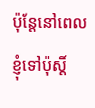ប៉ុន្តែនៅពេលខ្ញុំទៅប៉ុស្តិ៍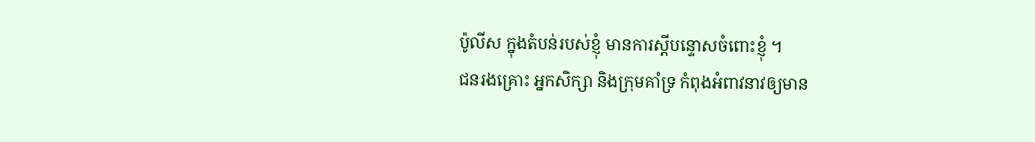ប៉ូលីស ក្នុងតំបន់របស់ខ្ញុំ មានការស្តីបន្ទោសចំពោះខ្ញុំ ។
ជនរងគ្រោះ អ្នកសិក្សា និងក្រុមគាំទ្រ កំពុងអំពាវនាវឲ្យមាន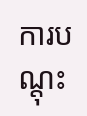ការបណ្តុះ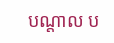បណ្តាល ប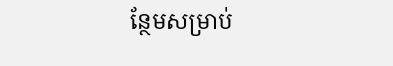ន្ថែមសម្រាប់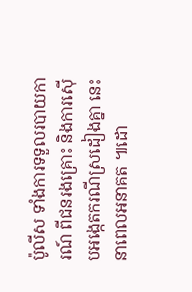ប៉ូលីស ទាំងការទទួលរបាយការណ៍ ពីជនរងគ្រោះ និងការស៊ើបអង្កេតករណីស្រដៀងគ្នា នេះនាពេលអនាគត ៕ដោ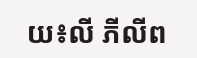យ៖លី ភីលីព